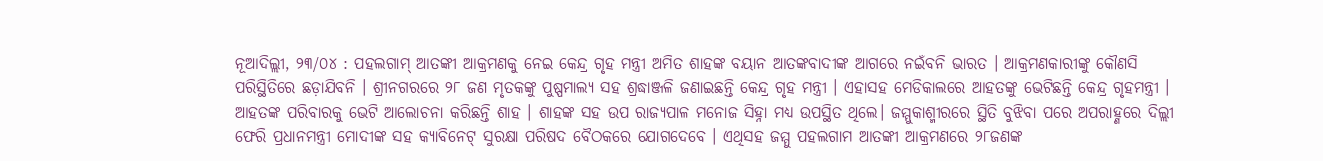ନୂଆଦିଲ୍ଲୀ, ୨୩/୦୪ : ପହଲଗାମ୍ ଆତଙ୍କୀ ଆକ୍ରମଣକୁ ନେଇ କେନ୍ଦ୍ର ଗୃହ ମନ୍ତ୍ରୀ ଅମିତ ଶାହଙ୍କ ବୟାନ ଆତଙ୍କବାଦୀଙ୍କ ଆଗରେ ନଇଁବନି ଭାରତ । ଆକ୍ରମଣକାରୀଙ୍କୁ କୌଣସି ପରିସ୍ଥିତିରେ ଛଡ଼ାଯିବନି । ଶ୍ରୀନଗରରେ ୨୮ ଜଣ ମୃତକଙ୍କୁ ପୁଷ୍ପମାଲ୍ୟ ସହ ଶ୍ରଦ୍ଧାଞ୍ଜଳି ଜଣାଇଛନ୍ତି କେନ୍ଦ୍ର ଗୃହ ମନ୍ତ୍ରୀ । ଏହାସହ ମେଡିକାଲରେ ଆହତଙ୍କୁ ଭେଟିଛନ୍ତି କେନ୍ଦ୍ର ଗୃହମନ୍ତ୍ରୀ । ଆହତଙ୍କ ପରିବାରକୁ ଭେଟି ଆଲୋଚନା କରିଛନ୍ତି ଶାହ । ଶାହଙ୍କ ସହ ଉପ ରାଜ୍ୟପାଳ ମନୋଜ ସିହ୍ନା ମଧ୍ୟ ଉପସ୍ଥିତ ଥିଲେ। ଜମ୍ମୁକାଶ୍ମୀରରେ ସ୍ଥିତି ବୁଝିବା ପରେ ଅପରାହ୍ଣରେ ଦିଲ୍ଲୀ ଫେରି ପ୍ରଧାନମନ୍ତ୍ରୀ ମୋଦୀଙ୍କ ସହ କ୍ୟାବିନେଟ୍ ସୁରକ୍ଷା ପରିଷଦ ବୈଠକରେ ଯୋଗଦେବେ । ଏଥିସହ ଜମ୍ମୁ ପହଲଗାମ ଆତଙ୍କୀ ଆକ୍ରମଣରେ ୨୮ଜଣଙ୍କ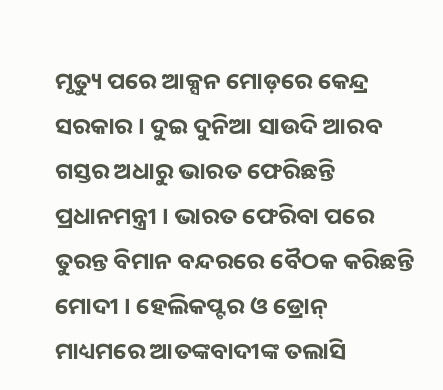ମୃତ୍ୟୁ ପରେ ଆକ୍ସନ ମୋଡ଼ରେ କେନ୍ଦ୍ର ସରକାର । ଦୁଇ ଦୁନିଆ ସାଉଦି ଆରବ ଗସ୍ତର ଅଧାରୁ ଭାରତ ଫେରିଛନ୍ତି ପ୍ରଧାନମନ୍ତ୍ରୀ । ଭାରତ ଫେରିବା ପରେ ତୁରନ୍ତ ବିମାନ ବନ୍ଦରରେ ବୈଠକ କରିଛନ୍ତି ମୋଦୀ । ହେଲିକପ୍ଟର ଓ ଡ୍ରୋନ୍ ମାଧ୍ୟମରେ ଆତଙ୍କବାଦୀଙ୍କ ତଲାସି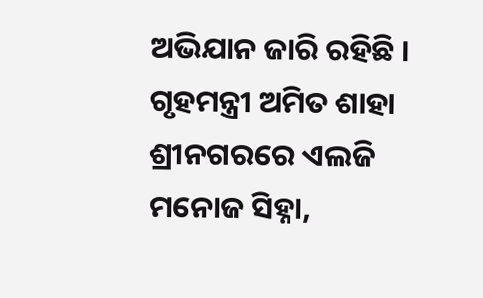ଅଭିଯାନ ଜାରି ରହିଛି । ଗୃହମନ୍ତ୍ରୀ ଅମିତ ଶାହା ଶ୍ରୀନଗରରେ ଏଲଜି ମନୋଜ ସିହ୍ନା,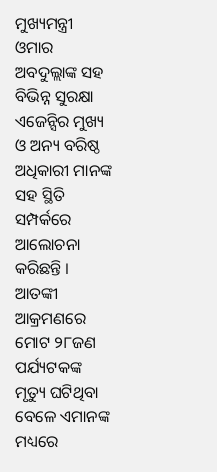ମୁଖ୍ୟମନ୍ତ୍ରୀ ଓମାର ଅବଦୁଲ୍ଲାଙ୍କ ସହ ବିଭିନ୍ନ ସୁରକ୍ଷା ଏଜେନ୍ସିର ମୁଖ୍ୟ ଓ ଅନ୍ୟ ବରିଷ୍ଠ ଅଧିକାରୀ ମାନଙ୍କ ସହ ସ୍ଥିତି ସମ୍ପର୍କରେ ଆଲୋଚନା କରିଛନ୍ତି । ଆତଙ୍କୀ ଆକ୍ରମଣରେ ମୋଟ ୨୮ଜଣ ପର୍ଯ୍ୟଟକଙ୍କ ମୃତ୍ୟୁ ଘଟିଥିବା ବେଳେ ଏମାନଙ୍କ ମଧ୍ୟରେ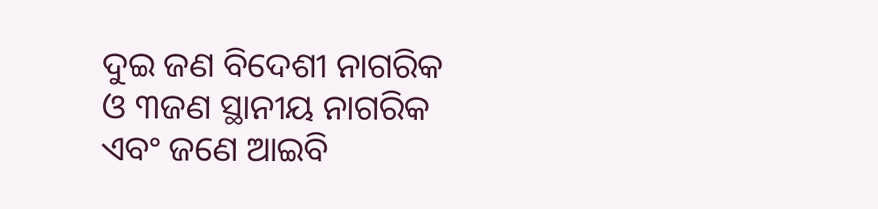ଦୁଇ ଜଣ ବିଦେଶୀ ନାଗରିକ ଓ ୩ଜଣ ସ୍ଥାନୀୟ ନାଗରିକ ଏବଂ ଜଣେ ଆଇବି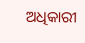ଅଧିକାରୀ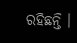ରହିଛନ୍ତି ।